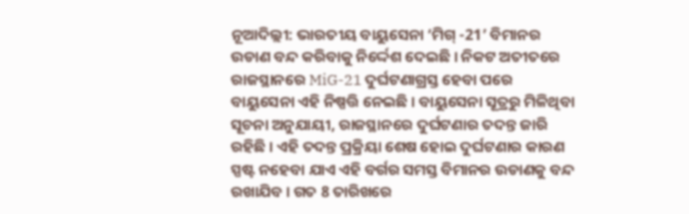ନୂଆଦିଲ୍ଲୀ: ଭାରତୀୟ ବାୟୁସେନା ‘ମିଗ୍ -21’ ବିମାନର ଉଡାଣ ବନ୍ଦ କରିବାକୁ ନିର୍ଦ୍ଦେଶ ଦେଇଛି । ନିକଟ ଅତୀତରେ ରାଜସ୍ଥାନରେ MiG-21 ଦୁର୍ଘଟଣାଗ୍ରସ୍ତ ହେବା ପରେ ବାୟୁସେନା ଏହି ନିଷ୍ପତ୍ତି ନେଇଛି । ବାୟୁସେନା ସୂତ୍ରରୁ ମିଳିଥିବା ସୂଚନା ଅନୁଯାୟୀ, ରାଜସ୍ଥାନରେ ଦୁର୍ଘଟଣାର ତଦନ୍ତ ଜାରି ରହିଛି । ଏହି ତଦନ୍ତ ପ୍ରକ୍ରିୟା ଶେଷ ହୋଇ ଦୁର୍ଘଟଣାର କାରଣ ସ୍ପଷ୍ଟ ନହେବା ଯାଏ ଏହି ବର୍ଗର ସମସ୍ତ ବିମାନର ଉଡାଣକୁ ବନ୍ଦ ରଖାଯିବ । ଗତ 8 ତାରିଖରେ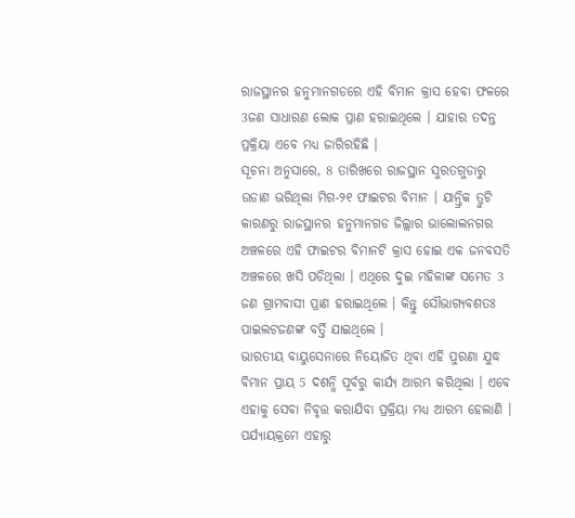ରାଜସ୍ଥାନର ହନୁମାନଗଡରେ ଏହି ବିମାନ କ୍ରାସ ହେବା ଫଳରେ 3ଜଣ ସାଧାରଣ ଲୋକ ପ୍ରାଣ ହରାଇଥିଲେ । ଯାହାର ତଦନ୍ତ ପ୍ରକ୍ରିୟା ଏବେ ମଧ୍ୟ ଜାରିରହିଛି ।
ସୂଚନା ଅନୁସାରେ, 8 ତାରିଖରେ ରାଜସ୍ଥାନ ସୁରତଗୁଡାରୁ ଉଡାଣ ଭରିଥିଲା ମିଗ-୨୧ ଫାଇଟର ବିମାନ । ଯାନ୍ତ୍ରିକ ତ୍ରୁଟି କାରଣରୁ ରାଜସ୍ଥାନର ହନୁମାନଗଡ ଜିଲ୍ଲାର ଭାଲୋଲନଗର ଅଞ୍ଚଳରେ ଏହି ଫାଇଟର ବିମାନଟି କ୍ରାସ ହୋଇ ଏକ ଜନବସତି ଅଞ୍ଚଳରେ ଖସି ପଡିଥିଲା । ଏଥିରେ ଦୁଇ ମହିଳାଙ୍କ ସମେତ 3 ଜଣ ଗ୍ରାମବାସୀ ପ୍ରାଣ ହରାଇଥିଲେ । କିନ୍ତୁ ସୌଭାଗ୍ୟବଶତଃ ପାଇଲଟଜଣଙ୍କ ବର୍ତ୍ତି ଯାଇଥିଲେ ।
ଭାରତୀୟ ବାୟୁସେନାରେ ନିୟୋଜିତ ଥିବା ଏହି ପୁରଣା ଯୁଦ୍ଧ ବିମାନ ପ୍ରାୟ 5 ଦଶନ୍ଧି ପୂର୍ବରୁ କାର୍ଯ୍ୟ ଆରମ୍ଭ କରିଥିଲା । ଏବେ ଏହାକୁ ସେବା ନିବୃତ୍ତ କରାଯିବା ପ୍ରକ୍ରିୟା ମଧ୍ୟ ଆରମ୍ଭ ହେଲାଣି । ପର୍ଯ୍ୟାୟକ୍ରମେ ଏହାରୁ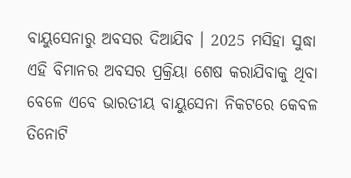ବାୟୁସେନାରୁ ଅବସର ଦିଆଯିବ । 2025 ମସିହା ସୁଦ୍ଧା ଏହି ବିମାନର ଅବସର ପ୍ରକ୍ରିୟା ଶେଷ କରାଯିବାକୁ ଥିବା ବେଳେ ଏବେ ଭାରତୀୟ ବାୟୁସେନା ନିକଟରେ କେବଳ ତିନୋଟି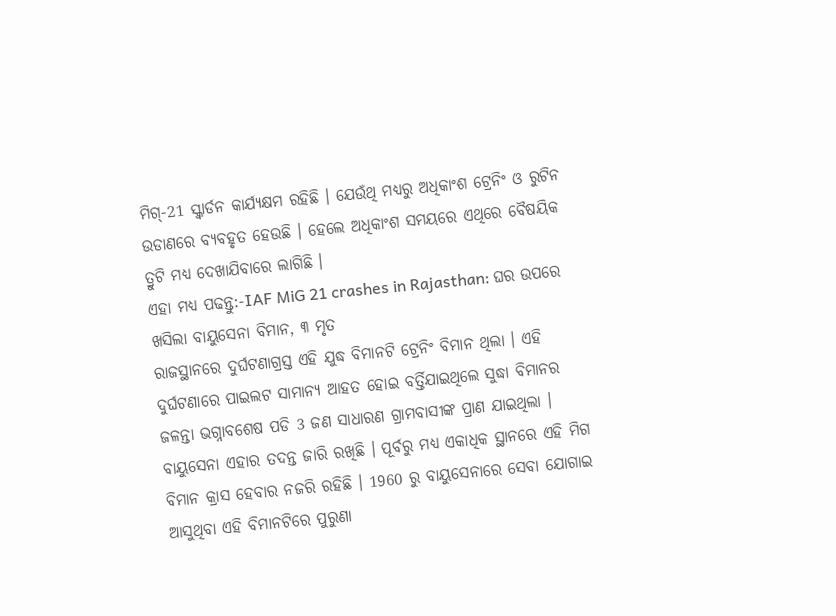ମିଗ୍-21 ସ୍କ୍ବାର୍ଡନ କାର୍ଯ୍ୟକ୍ଷମ ରହିଛି । ଯେଉଁଥି ମଧ୍ୟରୁ ଅଧିକାଂଶ ଟ୍ରେନିଂ ଓ ରୁଟିନ ଉଡାଣରେ ବ୍ୟବହୃତ ହେଉଛି । ହେଲେ ଅଧିକାଂଶ ସମୟରେ ଏଥିରେ ବୈଷୟିକ ତ୍ରୁଟି ମଧ୍ୟ ଦେଖାଯିବାରେ ଲାଗିଛି ।
ଏହା ମଧ୍ୟ ପଢନ୍ତୁ:-IAF MiG 21 crashes in Rajasthan: ଘର ଉପରେ ଖସିଲା ବାୟୁସେନା ବିମାନ, ୩ ମୃତ
ରାଜସ୍ଥାନରେ ଦୁର୍ଘଟଣାଗ୍ରସ୍ତ ଏହି ଯୁଦ୍ଧ ବିମାନଟି ଟ୍ରେନିଂ ବିମାନ ଥିଲା । ଏହି ଦୁର୍ଘଟଣାରେ ପାଇଲଟ ସାମାନ୍ୟ ଆହତ ହୋଇ ବର୍ତ୍ତିଯାଇଥିଲେ ସୁଦ୍ଧା ବିମାନର ଜଳନ୍ତା ଭଗ୍ନାବଶେଷ ପଡି 3 ଜଣ ସାଧାରଣ ଗ୍ରାମବାସୀଙ୍କ ପ୍ରାଣ ଯାଇଥିଲା । ବାୟୁସେନା ଏହାର ତଦନ୍ତ ଜାରି ରଖିଛି । ପୂର୍ବରୁ ମଧ୍ୟ ଏକାଧିକ ସ୍ଥାନରେ ଏହି ମିଗ ବିମାନ କ୍ରାସ ହେବାର ନଜରି ରହିଛି । 1960 ରୁ ବାୟୁସେନାରେ ସେବା ଯୋଗାଇ ଆସୁଥିବା ଏହି ବିମାନଟିରେ ପୁରୁଣା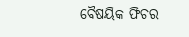ବୈଷୟିକ ଫିଚର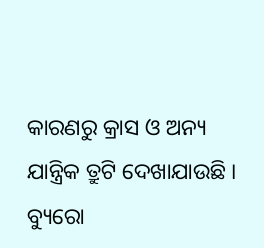କାରଣରୁ କ୍ରାସ ଓ ଅନ୍ୟ ଯାନ୍ତ୍ରିକ ତ୍ରୁଟି ଦେଖାଯାଉଛି ।
ବ୍ୟୁରୋ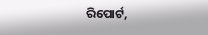ରିପୋର୍ଟ,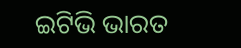ଇଟିଭି ଭାରତ